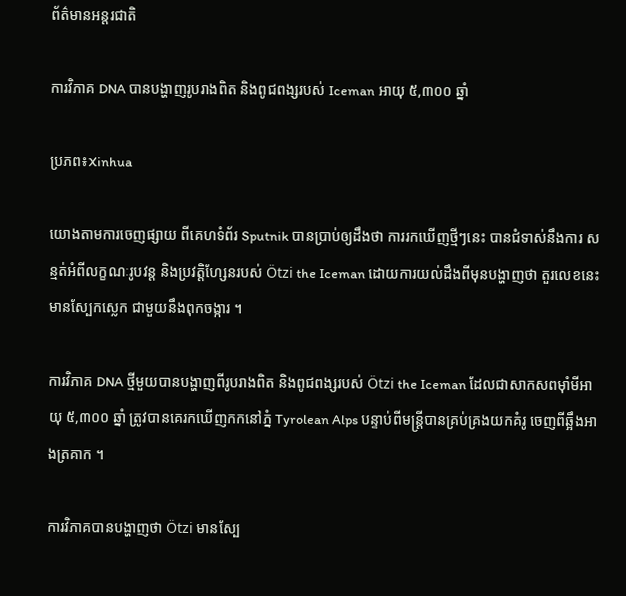ព័ត៌មានអន្តរជាតិ

ការវិភាគ DNA បានបង្ហាញរូបរាងពិត និងពូជពង្សរបស់ Iceman អាយុ ៥,៣០០ ឆ្នាំ

ប្រភព៖Xinhua

យោងតាមការចេញផ្សាយ ពីគេហទំព័រ Sputnik បានប្រាប់ឲ្យដឹងថា ការរកឃើញថ្មីៗនេះ បានជំទាស់នឹងការ សន្មត់អំពីលក្ខណៈរូបវន្ត និងប្រវត្តិហ្សែនរបស់ Ötzi the Iceman ដោយការយល់ដឹងពីមុនបង្ហាញថា តួរលេខនេះមានស្បែកស្លេក ជាមួយនឹងពុកចង្ការ ។

ការវិភាគ DNA ថ្មីមួយបានបង្ហាញពីរូបរាងពិត និងពូជពង្សរបស់ Ötzi the Iceman ដែលជាសាកសពម៉ាំមីអាយុ ៥,៣០០ ឆ្នាំ ត្រូវបានគេរកឃើញកកនៅភ្នំ Tyrolean Alps បន្ទាប់ពីមន្រ្តីបានគ្រប់គ្រងយកគំរូ ចេញពីឆ្អឹងអាងត្រគាក ។

ការវិភាគបានបង្ហាញថា Ötzi មានស្បែ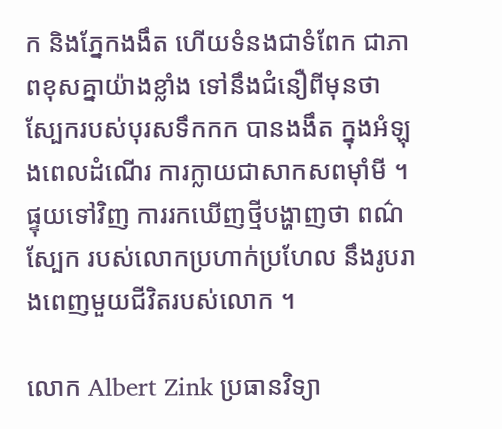ក និងភ្នែកងងឹត ហើយទំនងជាទំពែក ជាភាពខុសគ្នាយ៉ាងខ្លាំង ទៅនឹងជំនឿពីមុនថា ស្បែករបស់បុរសទឹកកក បានងងឹត ក្នុងអំឡុងពេលដំណើរ ការក្លាយជាសាកសពម៉ាំមី ។ ផ្ទុយទៅវិញ ការរកឃើញថ្មីបង្ហាញថា ពណ៌ស្បែក របស់លោកប្រហាក់ប្រហែល នឹងរូបរាងពេញមួយជីវិតរបស់លោក ។

លោក Albert Zink ប្រធានវិទ្យា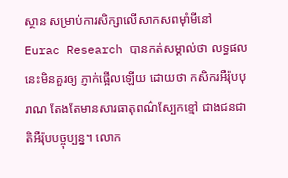ស្ថាន សម្រាប់ការសិក្សាលើសាកសពម៉ាំមីនៅ Eurac Research បានកត់សម្គាល់ថា លទ្ធផលនេះមិនគួរឲ្យ ភ្ញាក់ផ្អើលឡើយ ដោយថា កសិករអឺរ៉ុបបុរាណ តែងតែមានសារធាតុពណ៌ស្បែកខ្មៅ ជាងជនជាតិអឺរ៉ុបបច្ចុប្បន្ន។ លោក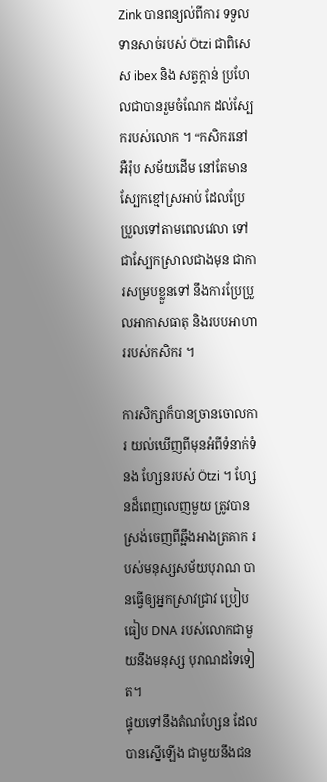Zink បានពន្យល់ពីការ ទទួលទានសាច់របស់ Ötzi ជាពិសេស ibex និង សត្វក្តាន់ ប្រហែលជាបានរួមចំណែក ដល់ស្បែករបស់លោក ។ “កសិករនៅអឺរ៉ុប សម័យដើម នៅតែមានស្បែកខ្មៅស្រអាប់ ដែលប្រែប្រួលទៅតាមពេលវេលា ទៅជាស្បែកស្រាលជាងមុន ជាការសម្របខ្លួនទៅ នឹងការប្រែប្រួលអាកាសធាតុ និងរបបអាហាររបស់កសិករ ។

ការសិក្សាក៏បានច្រានចោលការ យល់ឃើញពីមុនអំពីទំនាក់ទំនង ហ្សែនរបស់ Ötzi ។ ហ្សែនដ៏ពេញលេញមួយ ត្រូវបានស្រង់ចេញពីឆ្អឹងអាងត្រគាក របស់មនុស្សសម័យបុរាណ បានធ្វើឲ្យអ្នកស្រាវជ្រាវ ប្រៀបធៀប DNA របស់លោកជាមួយនឹងមនុស្ស បុរាណដទៃទៀត។
ផ្ទុយទៅនឹងតំណហ្សែន ដែលបានស្នើឡើង ជាមួយនឹងជន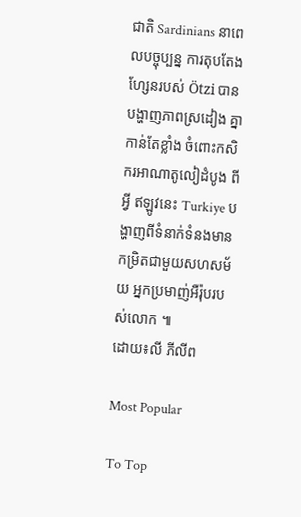ជាតិ Sardinians នាពេលបច្ចុប្បន្ន ការតុបតែងហ្សែនរបស់ Ötzi បានបង្ហាញភាពស្រដៀង គ្នាកាន់តែខ្លាំង ចំពោះកសិករអាណាតូលៀដំបូង ពីអ្វី ឥឡូវនេះ Turkiye បង្ហាញពីទំនាក់ទំនងមានកម្រិតជាមួយសហសម័យ អ្នកប្រមាញ់អឺរ៉ុបរបស់លោក ៕
ដោយ៖លី ភីលីព

Most Popular

To Top